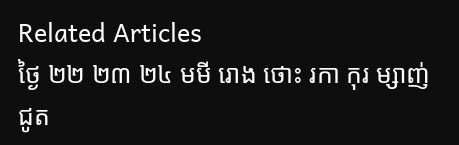Related Articles
ថ្ងៃ ២២ ២៣ ២៤ មមី រោង ថោះ រកា កុរ ម្សាញ់ ជូត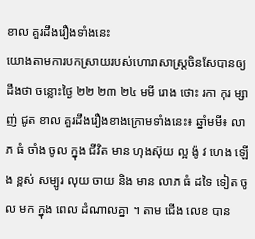ខាល គួរដឹងរឿងទាំងនេះ
យោងតាមការបកស្រាយរបស់ហោរាសាស្រ្តចិនសែបានឲ្យដឹងថា ចន្លោះថ្ងៃ ២២ ២៣ ២៤ មមី រោង ថោះ រកា កុរ ម្សាញ់ ជូត ខាល គួរដឹងរឿងខាងក្រោមទាំងនេះ៖ ឆ្នាំមមី៖ លាភ ធំ ចាំង ចូល ក្នុង ជីវិត មាន ហុងស៊ុយ ល្អ ង៉ូ វ ហេង ឡើង ខ្ពស់ សម្បូរ លុយ ចាយ និង មាន លាភ ធំ ដទៃ ទៀត ចូល មក ក្នុង ពេល ដំណាលគ្នា ។ តាម ជើង លេខ បាន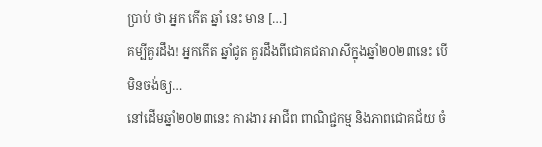ប្រាប់ ថា អ្នក កើត ឆ្នាំ នេះ មាន […]
គម្បីគួរដឹង! អ្នកកើត ឆ្នាំជូត គួរដឹងពីជោគជតារាសីក្នុងឆ្នាំ២០២៣នេះ បើមិនចង់ឲ្យ…
នៅដើមឆ្នាំ២០២៣នេះ ការងារ អាជីព ពាណិជ្ជកម្ម និងភាពជោគជ័យ ចំ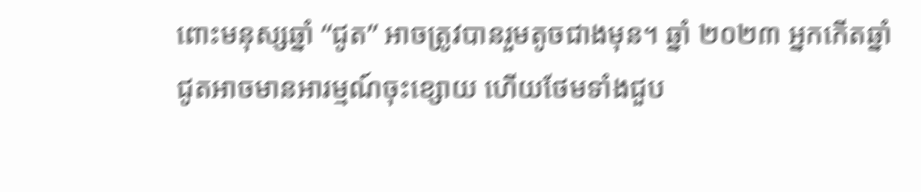ពោះមនុស្សឆ្នាំ “ជូត” អាចត្រូវបានរួមតូចជាងមុន។ ឆ្នាំ ២០២៣ អ្នកកើតឆ្នាំជូតអាចមានអារម្មណ៍ចុះខ្សោយ ហើយថែមទាំងជួប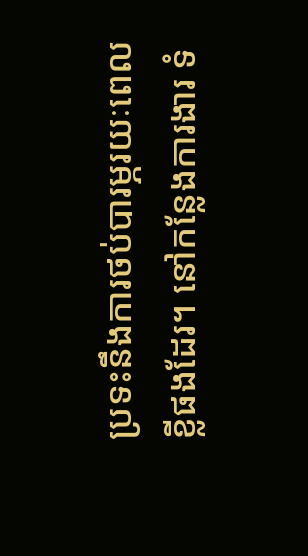ប្រទះនឹងការថប់បារម្ភរយៈពេលខ្លីផងដែរ។ នៅកន្លែងការងារ ទំ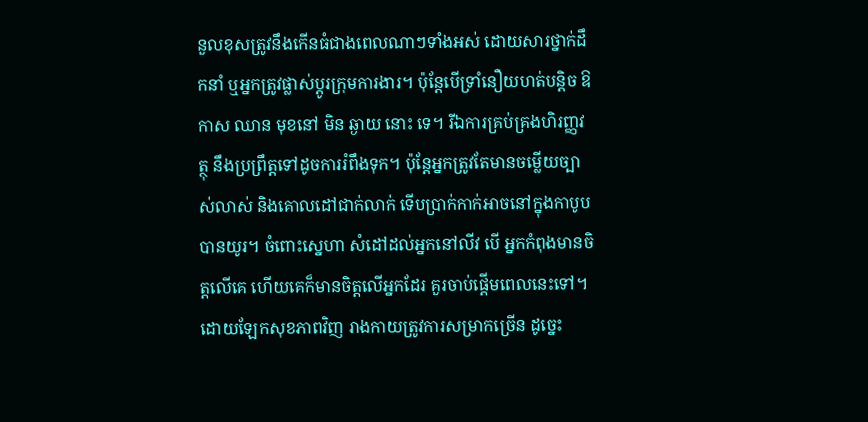នួលខុសត្រូវនឹងកើនធំជាងពេលណាៗទាំងអស់ ដោយសារថ្នាក់ដឹកនាំ ឬអ្នកត្រូវផ្លាស់ប្តូរក្រុមការងារ។ ប៉ុន្តែបើទ្រាំនឿយហត់បន្តិច ឱកាស ឈាន មុខនៅ មិន ឆ្ងាយ នោះ ទេ។ រីឯការគ្រប់គ្រងហិរញ្ញវត្ថុ នឹងប្រព្រឹត្តទៅដូចការរំពឹងទុក។ ប៉ុន្តែអ្នកត្រូវតែមានចម្លើយច្បាស់លាស់ និងគោលដៅជាក់លាក់ ទើបប្រាក់កាក់អាចនៅក្នុងកាបូបបានយូរ។ ចំពោះស្នេហា សំដៅដល់អ្នកនៅលីវ បើ អ្នកកំពុងមានចិត្តលើគេ ហើយគេក៏មានចិត្តលើអ្នកដែរ គួរចាប់ផ្ដើមពេលនេះទៅ។ ដោយឡែកសុខភាពវិញ រាងកាយត្រូវការសម្រាកច្រើន ដូច្នេះ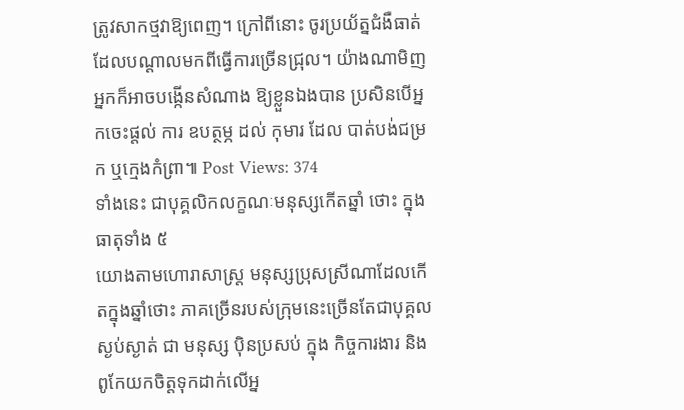ត្រូវសាកថ្មវាឱ្យពេញ។ ក្រៅពីនោះ ចូរប្រយ័ត្នជំងឺធាត់ដែលបណ្ដាលមកពីធ្វើការច្រើនជ្រុល។ យ៉ាងណាមិញ អ្នកក៏អាចបង្កើនសំណាង ឱ្យខ្លួនឯងបាន ប្រសិនបើអ្នកចេះផ្តល់ ការ ឧបត្ថម្ភ ដល់ កុមារ ដែល បាត់បង់ជម្រក ឬក្មេងកំព្រា៕ Post Views: 374
ទាំងនេះ ជាបុគ្គលិកលក្ខណៈមនុស្សកើតឆ្នាំ ថោះ ក្នុងធាតុទាំង ៥
យោងតាមហោរាសាស្ត្រ មនុស្សប្រុសស្រីណាដែលកើតក្នុងឆ្នាំថោះ ភាគច្រើនរបស់ក្រុមនេះច្រើនតែជាបុគ្គលស្ងប់ស្ងាត់ ជា មនុស្ស ប៉ិនប្រសប់ ក្នុង កិច្ចការងារ និងពូកែយកចិត្តទុកដាក់លើអ្ន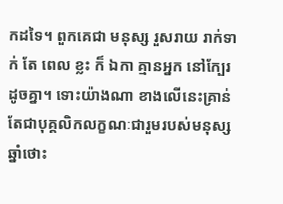កដទៃ។ ពួកគេជា មនុស្ស រួសរាយ រាក់ទាក់ តែ ពេល ខ្លះ ក៏ ឯកា គ្មានអ្នក នៅក្បែរដូចគ្នា។ ទោះយ៉ាងណា ខាងលើនេះគ្រាន់តែជាបុគ្គលិកលក្ខណៈជារួមរបស់មនុស្សឆ្នាំថោះ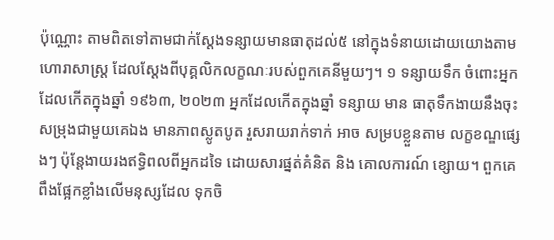ប៉ុណ្ណោះ តាមពិតទៅតាមជាក់ស្ដែងទន្សាយមានធាតុដល់៥ នៅក្នុងទំនាយដោយយោងតាមហោរាសាស្ត្រ ដែលស្ដែងពីបុគ្គលិកលក្ខណៈរបស់ពួកគេនីមួយៗ។ ១ ទន្សាយទឹក ចំពោះអ្នកដែលកើតក្នុងឆ្នាំ ១៩៦៣, ២០២៣ អ្នកដែលកើតក្នុងឆ្នាំ ទន្សាយ មាន ធាតុទឹកងាយនឹងចុះសម្រុងជាមួយគេឯង មានភាពស្លូតបូត រួសរាយរាក់ទាក់ អាច សម្របខ្លួនតាម លក្ខខណ្ឌផ្សេងៗ ប៉ុន្តែងាយរងឥទ្ធិពលពីអ្នកដទៃ ដោយសារផ្នត់គំនិត និង គោលការណ៍ ខ្សោយ។ ពួកគេពឹងផ្អែកខ្លាំងលើមនុស្សដែល ទុកចិ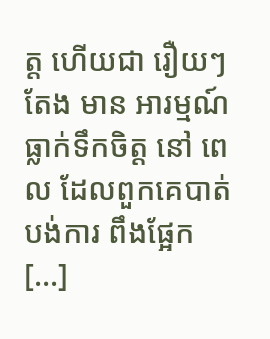ត្ត ហើយជា រឿយៗ តែង មាន អារម្មណ៍ ធ្លាក់ទឹកចិត្ត នៅ ពេល ដែលពួកគេបាត់បង់ការ ពឹងផ្អែក […]